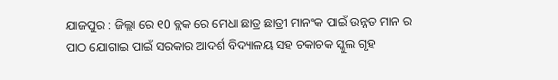ଯାଜପୁର : ଜିଲ୍ଲା ରେ ୧0 ବ୍ଲକ ରେ ମେଧା ଛାତ୍ର ଛାତ୍ରୀ ମାନଂକ ପାଇଁ ଉନ୍ନତ ମାନ ର ପାଠ ଯୋଗାଇ ପାଇଁ ସରକାର ଆଦର୍ଶ ବିଦ୍ୟାଳୟ ସହ ଚକାଚକ ସ୍କୁଲ ଗୃହ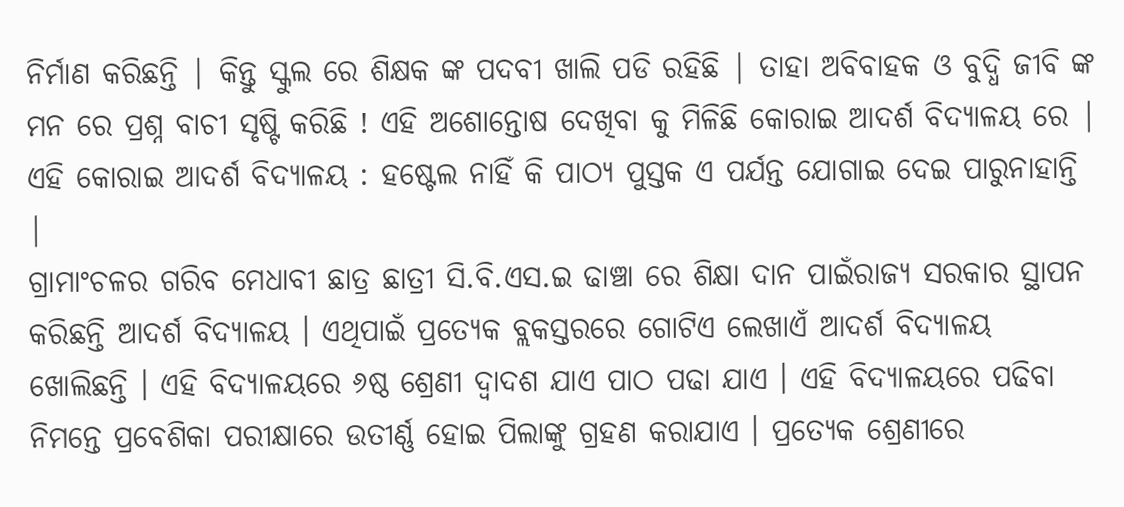ନିର୍ମାଣ କରିଛନ୍ତି | କିନ୍ତୁ ସ୍କୁଲ ରେ ଶିକ୍ଷକ ଙ୍କ ପଦବୀ ଖାଲି ପଡି ରହିଛି | ତାହା ଅବିବାହକ ଓ ବୁଦ୍ଧି ଜୀବି ଙ୍କ ମନ ରେ ପ୍ରଶ୍ନ ବାଚୀ ସୃଷ୍ଟି କରିଛି ! ଏହି ଅଶୋନ୍ତୋଷ ଦେଖିବା କୁ ମିଳିଛି କୋରାଇ ଆଦର୍ଶ ବିଦ୍ୟାଳୟ ରେ |
ଏହି କୋରାଇ ଆଦର୍ଶ ବିଦ୍ୟାଳୟ : ହଷ୍ଟେଲ ନାହିଁ କି ପାଠ୍ୟ ପୁସ୍ତକ ଏ ପର୍ଯନ୍ତ ଯୋଗାଇ ଦେଇ ପାରୁନାହାନ୍ତି |
ଗ୍ରାମାଂଚଳର ଗରିବ ମେଧାବୀ ଛାତ୍ର ଛାତ୍ରୀ ସି.ବି.ଏସ.ଇ ଢାଞ୍ଚା ରେ ଶିକ୍ଷା ଦାନ ପାଇଁରାଜ୍ୟ ସରକାର ସ୍ଥାପନ କରିଛନ୍ତି ଆଦର୍ଶ ବିଦ୍ୟାଳୟ । ଏଥିପାଇଁ ପ୍ରତ୍ୟେକ ବ୍ଲକସ୍ତରରେ ଗୋଟିଏ ଲେଖାଏଁ ଆଦର୍ଶ ବିଦ୍ୟାଳୟ ଖୋଲିଛନ୍ତି । ଏହି ବିଦ୍ୟାଳୟରେ ୬ଷ୍ଠ ଶ୍ରେଣୀ ଦ୍ୱାଦଶ ଯାଏ ପାଠ ପଢା ଯାଏ । ଏହି ବିଦ୍ୟାଳୟରେ ପଢିବା ନିମନ୍ତେ ପ୍ରବେଶିକା ପରୀକ୍ଷାରେ ଉତୀର୍ଣ୍ଣ ହୋଇ ପିଲାଙ୍କୁ ଗ୍ରହଣ କରାଯାଏ । ପ୍ରତ୍ୟେକ ଶ୍ରେଣୀରେ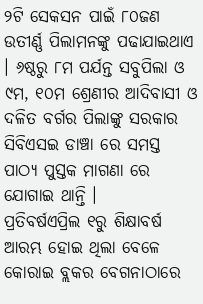୨ଟି ସେକସନ ପାଇଁ ୮୦ଜଣ ଉତୀର୍ଣ୍ଣ ପିଲାମନଙ୍କୁ ପଢାଯାଇଥାଏ । ୬ଷ୍ଠରୁ ୮ମ ପର୍ଯନ୍ତ ସବୁପିଲା ଓ ୯ମ, ୧୦ମ ଶ୍ରେଣୀର ଆଦିବାସୀ ଓ ଦଳିତ ବର୍ଗର ପିଲାଙ୍କୁ ସରକାର ସିବିଏସଇ ଡାଞ୍ଚା ରେ ସମସ୍ତ ପାଠ୍ୟ ପୁସ୍ତକ ମାଗଣା ରେ ଯୋଗାଇ ଥାନ୍ତି ।
ପ୍ରତିବର୍ଷଏପ୍ରିଲ ୧ରୁ ଶିକ୍ଷାବର୍ଷ ଆରମ୍ଭ ହୋଇ ଥିଲା ବେଳେ କୋରାଇ ବ୍ଲକର ବେଗନାଠାରେ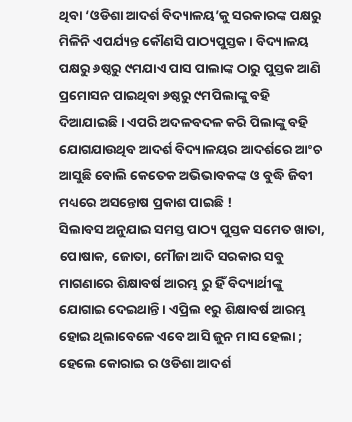ଥିବା ‘ଓଡିଶା ଆଦର୍ଶ ବିଦ୍ୟାଳୟ’କୁ ସରକାରଙ୍କ ପକ୍ଷରୁ ମିଳିନି ଏପର୍ଯ୍ୟନ୍ତ କୌଣସି ପାଠ୍ୟପୁସ୍ତକ । ବିଦ୍ୟାଳୟ ପକ୍ଷରୁ ୬ଷ୍ଠରୁ ୯ମଯାଏ ପାସ ପାଲାଙ୍କ ଠାରୁ ପୁସ୍ତକ ଆଣି ପ୍ରମୋସନ ପାଇଥିବା ୬ଷ୍ଠରୁ ୯ମପିଲାଙ୍କୁ ବହି ଦିଆଯାଇଛି । ଏପରି ଅଦଳବଦଳ କରି ପିଲାଙ୍କୁ ବହି ଯୋଗଯାଉଥିବ ଆଦର୍ଶ ବିଦ୍ୟାଳୟର ଆଦର୍ଶରେ ଆଂଚ ଆସୁଛି ବୋଲି କେତେକ ଅଭିଭାବକଙ୍କ ଓ ବୁଦ୍ଧି ଜିବୀ ମଧ୍ୟରେ ଅସନ୍ତୋଷ ପ୍ରକାଶ ପାଇଛି !
ସିଲାବସ ଅନୁଯାଇ ସମସ୍ତ ପାଠ୍ୟ ପୁସ୍ତକ ସମେତ ଖାତା, ପୋଷାକ, ଜୋତା, ମୌଜା ଆଦି ସରକାର ସବୁ ମାଗଣାରେ ଶିକ୍ଷାବର୍ଷ ଆରମ୍ଭ ରୁ ହିଁ ବିଦ୍ୟାର୍ଥୀଙ୍କୁ ଯୋଗାଇ ଦେଇଥାନ୍ତି । ଏପ୍ରିଲ ୧ରୁ ଶିକ୍ଷାବର୍ଷ ଆରମ୍ଭ ହୋଇ ଥିଲାବେଳେ ଏବେ ଆସି ଜୁନ ମାସ ହେଲା ; ହେଲେ କୋରାଇ ର ଓଡିଶା ଆଦର୍ଶ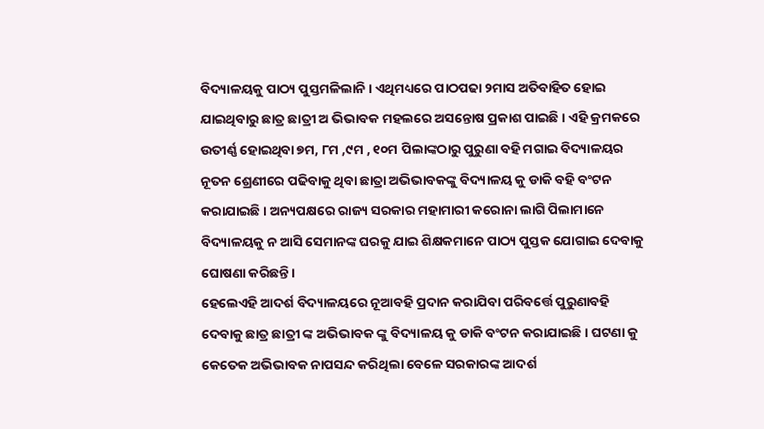ବିଦ୍ୟାଳୟକୁ ପାଠ୍ୟ ପୁସ୍ତମଳିଲାନି । ଏଥିମଧ୍ୟରେ ପାଠପଢା ୨ମାସ ଅତିବାହିତ ହୋଇ ଯାଇଥିବାରୁ ଛାତ୍ର ଛାତ୍ରୀ ଅ ଭିଭାବକ ମହଲରେ ଅସନ୍ତୋଷ ପ୍ରକାଶ ପାଇଛି । ଏହି କ୍ରମକରେ ଉତୀର୍ଣ୍ଣ ହୋଇଥିବା ୭ମ, ୮ମ ,୯ମ , ୧୦ମ ପିଲାଙ୍କଠାରୁ ପୁରୁଣା ବହି ମଗାଇ ବିଦ୍ୟାଳୟର ନୂତନ ଶ୍ରେଣୀରେ ପଢିବାକୁ ଥିବା ଛାତ୍ରା ଅଭିଭାବକଙ୍କୁ ବିଦ୍ୟାଳୟ କୁ ଡାକି ବହି ବଂଟନ କରାଯାଇଛି । ଅନ୍ୟପକ୍ଷରେ ରାଜ୍ୟ ସରକାର ମହାମାରୀ କରୋନା ଲାଗି ପିଲାମାନେ ବିଦ୍ୟାଳୟକୁ ନ ଆସି ସେମାନଙ୍କ ଘରକୁ ଯାଇ ଶିକ୍ଷକମାନେ ପାଠ୍ୟ ପୁସ୍ତକ ଯୋଗାଇ ଦେବାକୁ ଘୋଷଣା କରିଛନ୍ତି ।
ହେଲେଏହି ଆଦର୍ଶ ବିଦ୍ୟାଳୟରେ ନୂଆବହି ପ୍ରଦାନ କରାଯିବା ପରିବର୍ତ୍ତେ ପୁରୁଣାବହି ଦେବାକୁ ଛାତ୍ର ଛାତ୍ରୀ ଙ୍କ ଅଭିଭାବକ ଙ୍କୁ ବିଦ୍ୟାଳୟ କୁ ଡାକି ବଂଟନ କରାଯାଇଛି । ଘଟଣା କୁ କେତେକ ଅଭିଭାବକ ନାପସନ୍ଦ କରିଥିଲା ବେଳେ ସରକାରଙ୍କ ଆଦର୍ଶ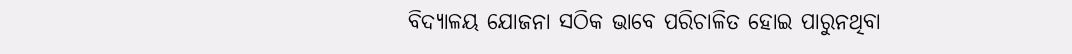ବିଦ୍ୟାଳୟ ଯୋଜନା ସଠିକ ଭାବେ ପରିଚାଳିତ ହୋଇ ପାରୁନଥିବା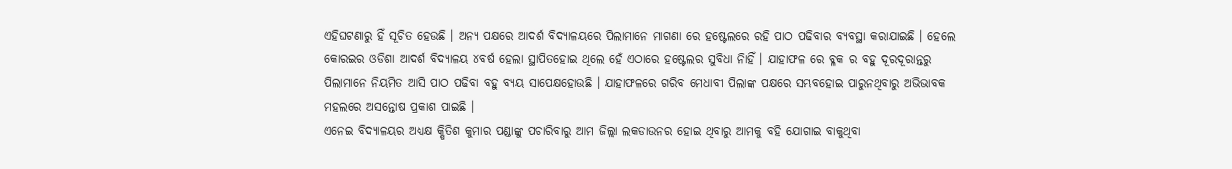ଏହିଘଟଣାରୁ ହିଁ ସୂଚିତ ହେଉଛି । ଅନ୍ୟ ପକ୍ଷରେ ଆଦର୍ଶ ବିଦ୍ୟାଳୟରେ ପିଲାମାନେ ମାଗଣା ରେ ହଷ୍ଟେଲରେ ରହି ପାଠ ପଢିବାର ବ୍ୟବସ୍ଥା କରାଯାଇଛି । ହେଲେ କୋରଇର ଓଡିଶା ଆଦର୍ଶ ବିଦ୍ୟାଳୟ ୪ବର୍ଷ ହେଲା ସ୍ଥାପିତହୋଇ ଥିଲେ ହେଁ ଏଠାରେ ହଷ୍ଟେଲର ସୁବିଧା ନିାହିଁ । ଯାହାଫଳ ରେ ବ୍ଳକ ର ବହୁ ଦୂରଦୂରାନ୍ତରୁ ପିଲାମାନେ ନିୟମିତ ଆସି ପାଠ ପଢିବା ବହୁ ବ୍ୟୟ ସାପେକ୍ଷହୋଉଛି । ଯାହାଫଳରେ ଗରିବ ମେଧାବୀ ପିଲାଙ୍କ ପକ୍ଷରେ ସମ୍ଭବହୋଇ ପାରୁନଥିବାରୁ ଅଭିଭାବକ ମହଲରେ ଅସନ୍ତୋଷ ପ୍ରକାଶ ପାଇଛି ।
ଏନେଇ ବିଦ୍ୟାଳୟର ଅଧ୍ୟକ୍ଷ କ୍ଷିତିଶ କୁମାର ପଣ୍ଡାଙ୍କୁ ପଚାରିବାରୁ ଆମ ଜିଲ୍ଲା ଲକଡାଉନର ହୋଇ ଥିବାରୁ ଆମକୁ ବହି ଯୋଗାଇ ବାକୁଥିବା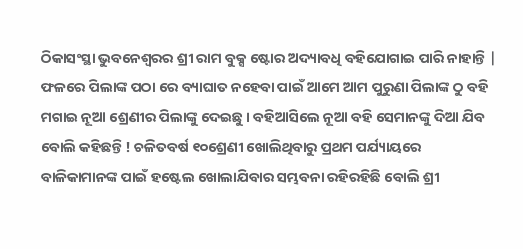ଠିକାସଂସ୍ଥା ଭୁବନେଶ୍ୱରର ଶ୍ରୀ ରାମ ବୁକ୍ସ ଷ୍ଟୋର ଅଦ୍ୟାବଧି ବହିଯୋଗାଇ ପାରି ନାହାନ୍ତି | ଫଳରେ ପିଲାଙ୍କ ପଠା ରେ ବ୍ୟାଘାତ ନହେବା ପାଇଁ ଆମେ ଆମ ପୁରୁଣା ପିଲାଙ୍କ ଠୁ ବହି ମଗାଇ ନୂଆ ଶ୍ରେଣୀର ପିଲାଙ୍କୁ ଦେଇଛୁ । ବହିଆସିଲେ ନୂଆ ବହି ସେମାନଙ୍କୁ ଦିଆ ଯିବ ବୋଲି କହିଛନ୍ତି ! ଚଳିତବର୍ଷ ୧୦ଶ୍ରେଣୀ ଖୋଲିଥିବାରୁ ପ୍ରଥମ ପର୍ଯ୍ୟାୟରେ ବାଳିକାମାନଙ୍କ ପାଇଁ ହଷ୍ଟେଲ ଖୋଲାଯିବାର ସମ୍ଭବନା ରହିରହିଛି ବୋଲି ଶ୍ରୀ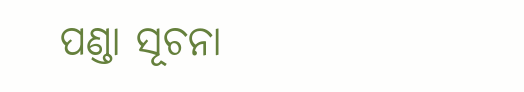ପଣ୍ଡା ସୂଚନା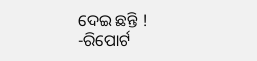ଦେଇ ଛନ୍ତି !
-ରିପୋର୍ଟ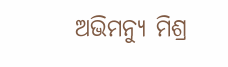ଅଭିମନ୍ୟୁ ମିଶ୍ର